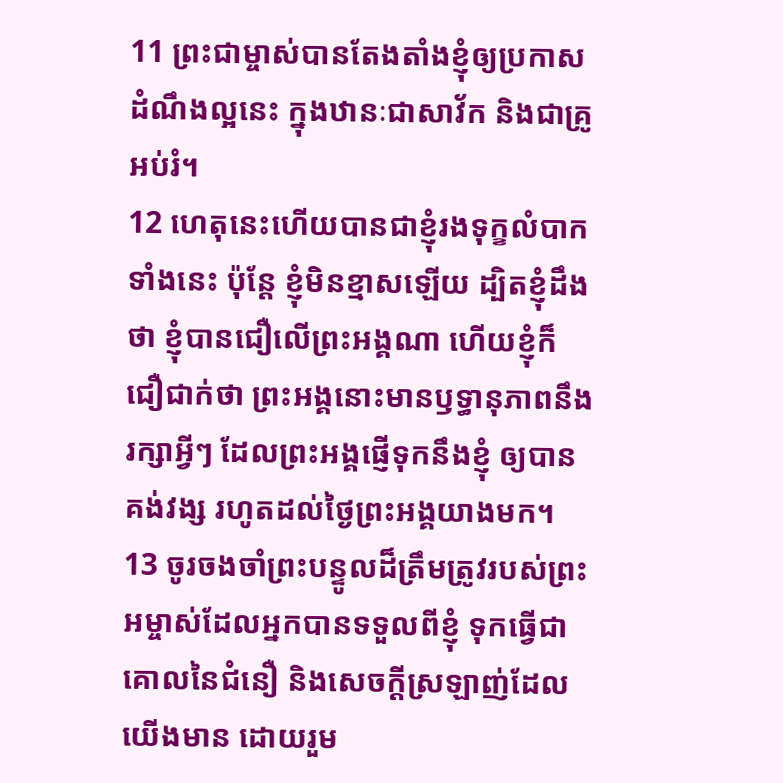11 ព្រះជាម្ចាស់បានតែងតាំងខ្ញុំឲ្យប្រកាសដំណឹងល្អនេះ ក្នុងឋានៈជាសាវ័ក និងជាគ្រូអប់រំ។
12 ហេតុនេះហើយបានជាខ្ញុំរងទុក្ខលំបាកទាំងនេះ ប៉ុន្តែ ខ្ញុំមិនខ្មាសឡើយ ដ្បិតខ្ញុំដឹងថា ខ្ញុំបានជឿលើព្រះអង្គណា ហើយខ្ញុំក៏ជឿជាក់ថា ព្រះអង្គនោះមានឫទ្ធានុភាពនឹងរក្សាអ្វីៗ ដែលព្រះអង្គផ្ញើទុកនឹងខ្ញុំ ឲ្យបានគង់វង្ស រហូតដល់ថ្ងៃព្រះអង្គយាងមក។
13 ចូរចងចាំព្រះបន្ទូលដ៏ត្រឹមត្រូវរបស់ព្រះអម្ចាស់ដែលអ្នកបានទទួលពីខ្ញុំ ទុកធ្វើជាគោលនៃជំនឿ និងសេចក្ដីស្រឡាញ់ដែលយើងមាន ដោយរួម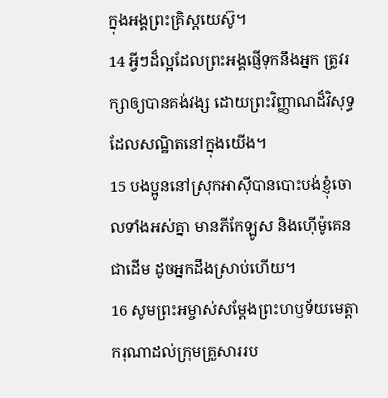ក្នុងអង្គព្រះគ្រិស្ដយេស៊ូ។
14 អ្វីៗដ៏ល្អដែលព្រះអង្គផ្ញើទុកនឹងអ្នក ត្រូវរក្សាឲ្យបានគង់វង្ស ដោយព្រះវិញ្ញាណដ៏វិសុទ្ធដែលសណ្ឋិតនៅក្នុងយើង។
15 បងប្អូននៅស្រុកអាស៊ីបានបោះបង់ខ្ញុំចោលទាំងអស់គ្នា មានភីកែឡូស និងហ៊ើម៉ូគេនជាដើម ដូចអ្នកដឹងស្រាប់ហើយ។
16 សូមព្រះអម្ចាស់សម្តែងព្រះហឫទ័យមេត្តាករុណាដល់ក្រុមគ្រួសាររប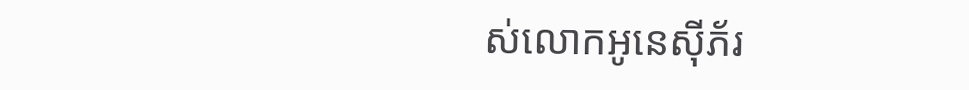ស់លោកអូនេស៊ីភ័រ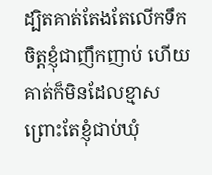ដ្បិតគាត់តែងតែលើកទឹកចិត្តខ្ញុំជាញឹកញាប់ ហើយគាត់ក៏មិនដែលខ្មាស ព្រោះតែខ្ញុំជាប់ឃុំ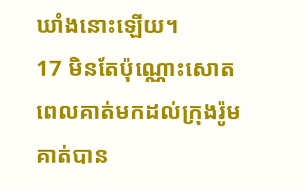ឃាំងនោះឡើយ។
17 មិនតែប៉ុណ្ណោះសោត ពេលគាត់មកដល់ក្រុងរ៉ូម គាត់បាន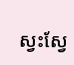ស្វះស្វែ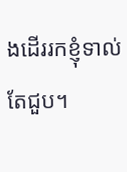ងដើររកខ្ញុំទាល់តែជួប។